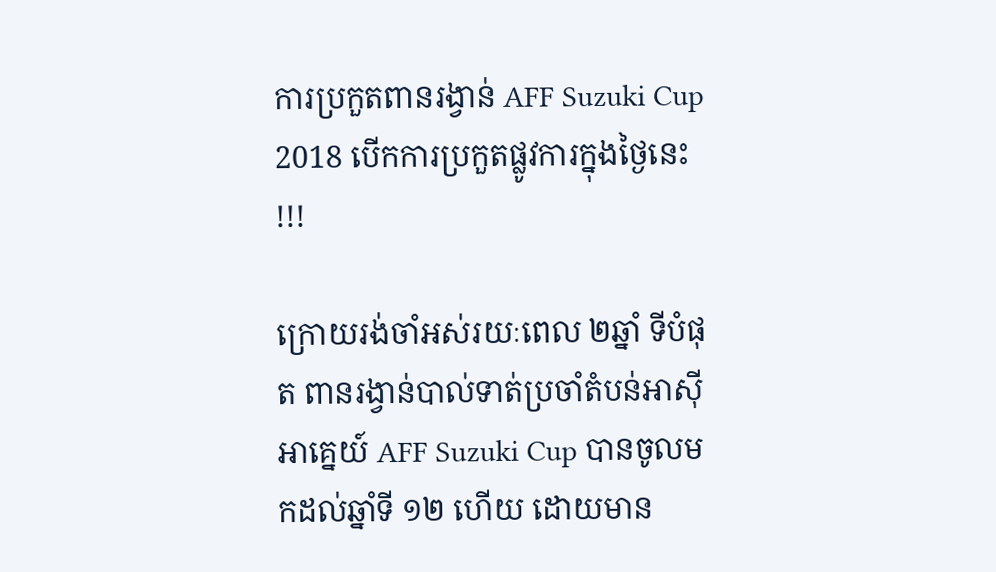ការប្រកួតពានរង្វាន់ AFF Suzuki Cup 2018 បើកការប្រកួតផ្លូវការក្នុងថ្ងៃនេះ !!!

ក្រោយរង់ចាំអស់រយៈពេល ២ឆ្នាំ ទីបំផុត ពានរង្វាន់បាល់ទាត់ប្រចាំតំបន់អាស៊ីអាគ្នេយ៍ AFF Suzuki Cup បានចូលមកដល់ឆ្នាំទី ១២ ហើយ ដោយមាន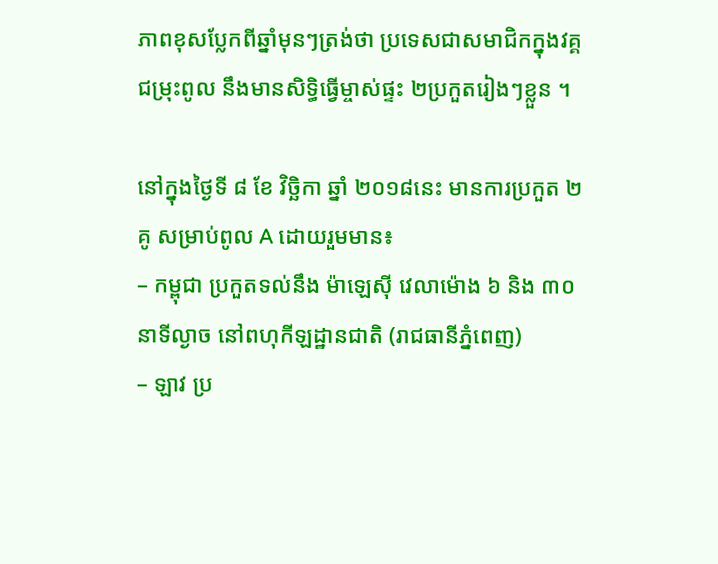ភាពខុសប្លែកពីឆ្នាំមុនៗត្រង់ថា ប្រទេសជាសមាជិកក្នុងវគ្គជម្រុះពូល នឹងមានសិទ្ធិធ្វើម្ចាស់ផ្ទះ ២ប្រកួតរៀងៗខ្លួន ។

នៅក្នុងថ្ងៃទី ៨ ខែ វិច្ឆិកា ឆ្នាំ ២០១៨នេះ មានការប្រកួត ២គូ សម្រាប់ពូល A ដោយរួមមាន៖
– កម្ពុជា ប្រកួតទល់នឹង ម៉ាឡេស៊ី វេលាម៉ោង ៦ និង ៣០នាទីល្ងាច នៅពហុកីឡដ្ឋានជាតិ (រាជធានីភ្នំពេញ)
– ឡាវ ប្រ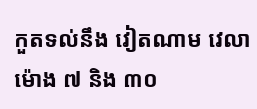កួតទល់នឹង វៀតណាម វេលាម៉ោង ៧ និង ៣០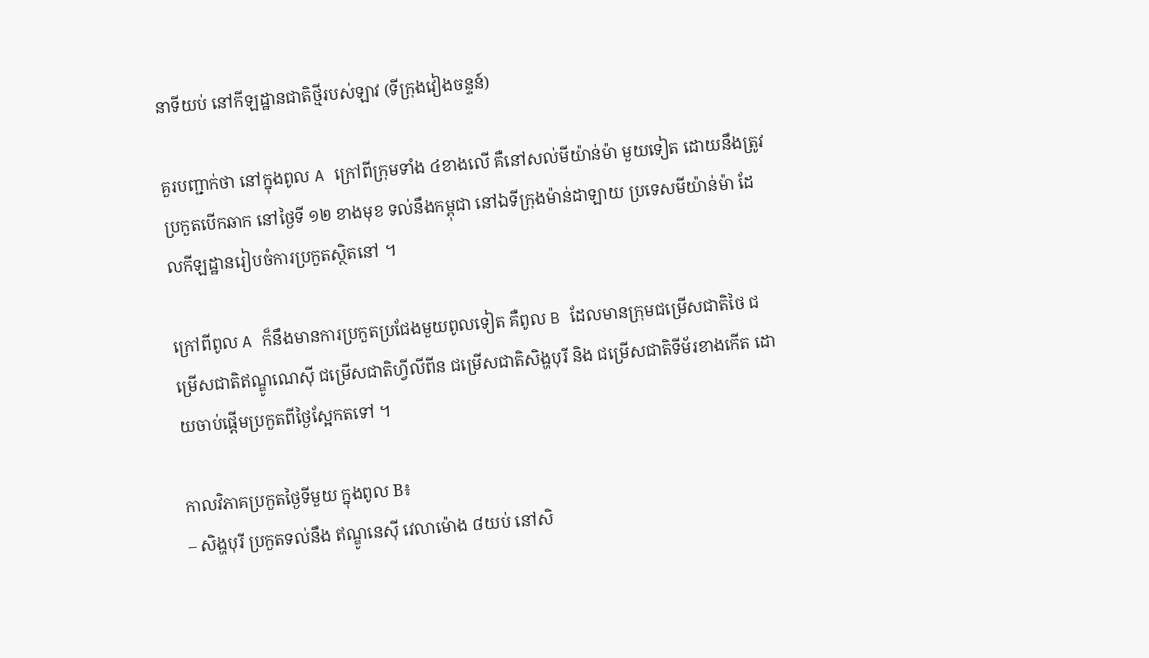នាទីយប់ នៅកីឡដ្ឋានជាតិថ្មីរបស់ឡាវ (ទីក្រុងវៀងចន្ទន៍)

គួរបញ្ជាក់ថា នៅក្នុងពូល A ក្រៅពីក្រុមទាំង ៤ខាងលើ គឺនៅសល់មីយ៉ាន់ម៉ា មួយទៀត ដោយនឹងត្រូវប្រកួតបើកឆាក នៅថ្ងៃទី ១២ ខាងមុខ ទល់នឹងកម្ពុជា នៅឯទីក្រុងម៉ាន់ដាឡាយ ប្រទេសមីយ៉ាន់ម៉ា ដែលកីឡដ្ឋានរៀបចំការប្រកួតស្ថិតនៅ ។

ក្រៅពីពូល A ក៏នឹងមានការប្រកួតប្រជែងមួយពូលទៀត គឺពូល B ដែលមានក្រុមជម្រើសជាតិថៃ ជម្រើសជាតិឥណ្ឌូណេស៊ី ជម្រើសជាតិហ្វីលីពីន ជម្រើសជាតិសិង្ហបុរី និង ជម្រើសជាតិទីម័រខាងកើត ដោយចាប់ផ្តើមប្រកួតពីថ្ងៃស្អែកតទៅ ។

កាលវិភាគប្រកួតថ្ងៃទីមួយ ក្នុងពូល B៖
– សិង្ហបុរី ប្រកួតទល់នឹង ឥណ្ឌូនេស៊ី វេលាម៉ោង ៨យប់ នៅសិ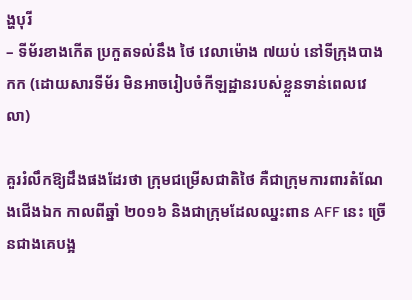ង្ហបុរី
– ទីម័រខាងកើត ប្រកួតទល់នឹង ថៃ វេលាម៉ោង ៧យប់ នៅទីក្រុងបាងកក (ដោយសារទីម័រ មិនអាចរៀបចំកីឡដ្ឋានរបស់ខ្លួនទាន់ពេលវេលា)

គួររំលឹកឱ្យដឹងផងដែរថា ក្រុមជម្រើសជាតិថៃ គឺជាក្រុមការពារតំណែងជើងឯក កាលពីឆ្នាំ ២០១៦ និងជាក្រុមដែលឈ្នះពាន AFF នេះ ច្រើនជាងគេបង្អ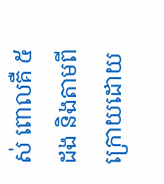ស់ ពោលគឺ ៥ដង និងតាមពីក្រោយដោយ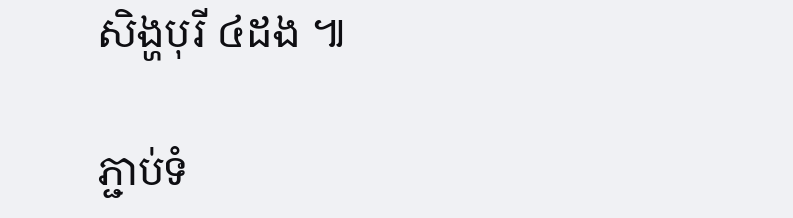សិង្ហបុរី ៤ដង ៕

ភ្ជាប់ទំ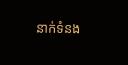នាក់ទំនង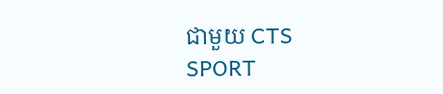ជាមួយ CTS SPORT